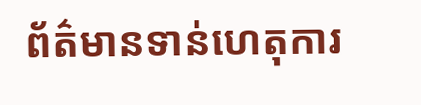ព័ត៌មានទាន់ហេតុការ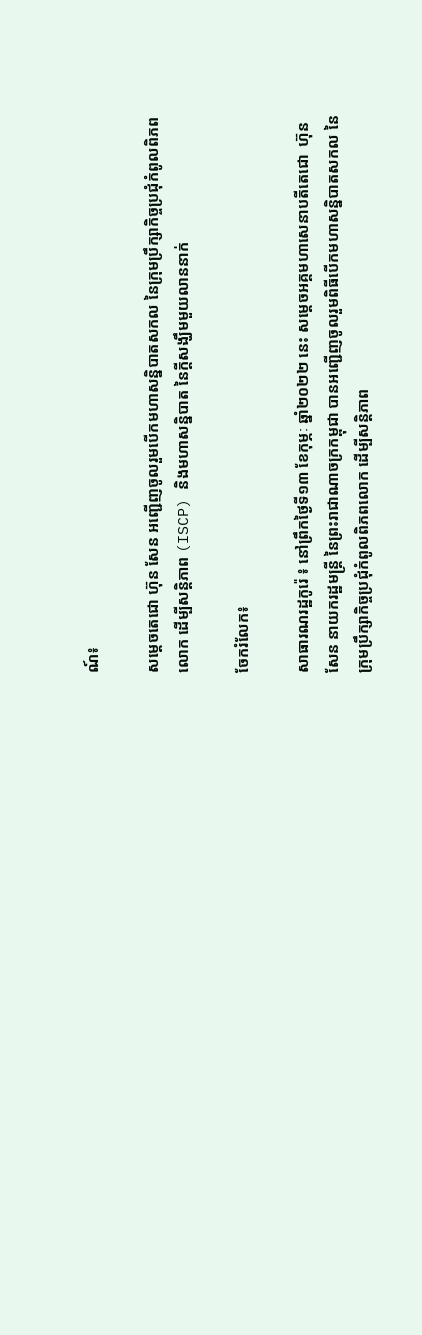ណ៍៖

សម្ដេចតេជោ ហ៊ុន សែន អញ្ជើញចូលរួមបើកមហាសន្និបាតសកល នៃក្រុមប្រឹក្សាកិច្ចប្រជុំកំពូលពិភពលោក ដើម្បីសន្តិភាព (ISCP) និងមហាសន្និបាត នៃក្តីសង្ឃឹមមួយលាននាក់

ចែករំលែក៖

សាធារណរដ្ឋកូរ៉េ ៖ នៅព្រឹកថ្ងៃទី១៣ ខែកុម្ភៈ ឆ្នាំ២០២២ នេះ សម្តេចអគ្គមហាសេនាបតីតេជោ  ហ៊ុន សែន នាយករដ្ឋមន្រ្តី នៃព្រះរាជាណាចក្រកម្ពុជា បានអញ្ជើញចូលរួមពិធីបើកមហាសន្និបាតសកល នៃក្រុមប្រឹក្សាកិច្ចប្រជុំកំពូលពិភពលោក ដើម្បីសន្តិភាព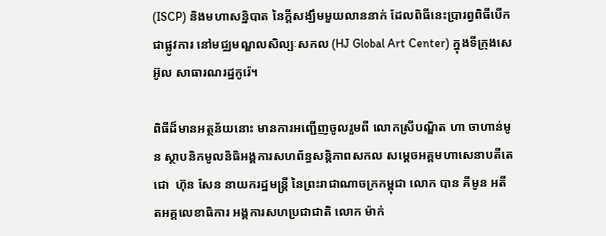(ISCP) និងមហាសន្និបាត នៃក្តីសង្ឃឹមមួយលាននាក់ ដែលពិធីនេះប្រារព្វពិធីបើកជាផ្លូវការ នៅមជ្ឈមណ្ឌលសិល្បៈសកល (HJ Global Art Center) ក្នុងទីក្រុងសេអ៊ូល សាធារណរដ្ឋកូរ៉េ។

ពិធីដ៏មានអត្ថន័យនោះ មានការអញ្ជើញចូលរួមពី លោកស្រីបណ្ឌិត ហា ចាហាន់មូន ស្ថាបនិកមូលនិធិអង្គការសហព័ន្ធសន្តិភាពសកល សម្តេចអគ្គមហាសេនាបតីតេជោ  ហ៊ុន សែន នាយករដ្ឋមន្រ្តី នៃព្រះរាជាណាចក្រកម្ពុជា លោក បាន គីមូន អតីតអគ្គលេខាធិការ អង្គការសហប្រជាជាតិ លោក ម៉ាក់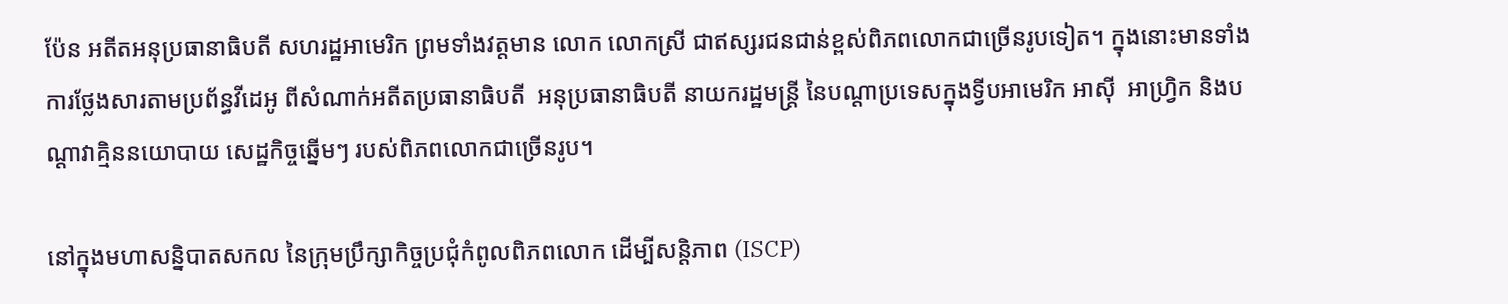ប៉ែន អតីតអនុប្រធានាធិបតី សហរដ្ឋអាមេរិក ព្រមទាំងវត្តមាន លោក លោកស្រី ជាឥស្សរជនជាន់ខ្ពស់ពិភពលោកជាច្រើនរូបទៀត។ ក្នុងនោះមានទាំងការថ្លែងសារតាមប្រព័ន្ធវីដេអូ ពីសំណាក់អតីតប្រធានាធិបតី  អនុប្រធានាធិបតី នាយករដ្ឋមន្រ្តី នៃបណ្តាប្រទេសក្នុងទ្វីបអាមេរិក អាស៊ី  អាហ្រ្វិក និងបណ្តាវាគ្មិននយោបាយ សេដ្ឋកិច្ចឆ្នើមៗ របស់ពិភពលោកជាច្រើនរូប។

នៅក្នុងមហាសន្និបាតសកល នៃក្រុមប្រឹក្សាកិច្ចប្រជុំកំពូលពិភពលោក ដើម្បីសន្តិភាព (ISCP)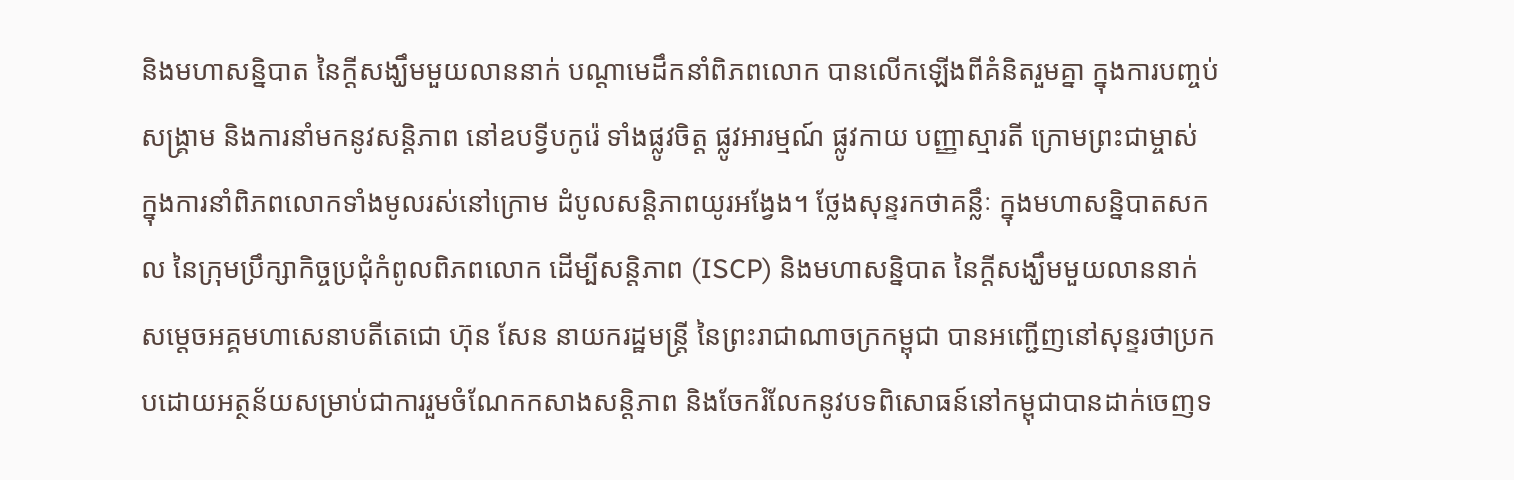និងមហាសន្និបាត នៃក្តីសង្ឃឹមមួយលាននាក់ បណ្តាមេដឹកនាំពិភពលោក បានលើកឡើងពីគំនិតរួមគ្នា ក្នុងការបញ្ចប់សង្រ្គាម និងការនាំមកនូវសន្តិភាព នៅឧបទ្វីបកូរ៉េ ទាំងផ្លូវចិត្ត ផ្លូវអារម្មណ៍ ផ្លូវកាយ បញ្ញាស្មារតី ក្រោមព្រះជាម្ចាស់ ក្នុងការនាំពិភពលោកទាំងមូលរស់នៅក្រោម ដំបូលសន្តិភាពយូរអង្វែង។ ថ្លែងសុន្ទរកថាគន្លឹៈ ក្នុងមហាសន្និបាតសកល នៃក្រុមប្រឹក្សាកិច្ចប្រជុំកំពូលពិភពលោក ដើម្បីសន្តិភាព (ISCP) និងមហាសន្និបាត នៃក្តីសង្ឃឹមមួយលាននាក់ សម្តេចអគ្គមហាសេនាបតីតេជោ ហ៊ុន សែន នាយករដ្ឋមន្រ្តី នៃព្រះរាជាណាចក្រកម្ពុជា បានអញ្ជើញនៅសុន្ទរថាប្រកបដោយអត្ថន័យសម្រាប់ជាការរួមចំណែកកសាងសន្តិភាព និងចែករំលែកនូវបទពិសោធន៍នៅកម្ពុជាបានដាក់ចេញទ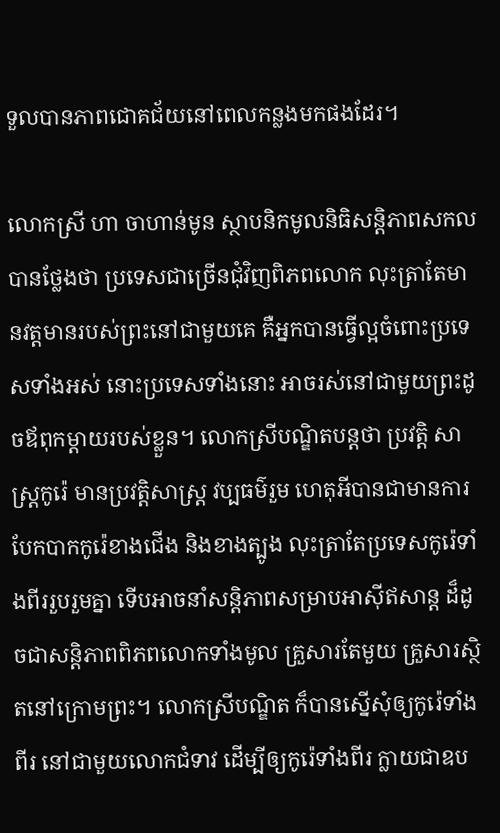ទួលបានភាពជោគជ័យនៅពេលកន្លងមកផងដែរ។

លោកស្រី ហា ចាហាន់មូន ស្ថាបនិកមូលនិធិសន្តិភាពសកល បានថ្លែងថា ប្រទេសជាច្រើនជុំវិញពិភពលោក លុះត្រាតែមានវត្តមានរបស់ព្រះនៅជាមួយគេ គឺអ្នកបានធ្វើល្អចំពោះប្រទេសទាំងអស់ នោះប្រទេសទាំងនោះ អាចរស់នៅជាមួយព្រះដូចឪពុកម្តាយរបស់ខ្លួន។ លោកស្រីបណ្ឌិតបន្តថា ប្រវត្តិ សាស្រ្តកូរ៉េ មានប្រវត្តិសាស្រ្ត វប្បធម៌រួម ហេតុអីបានជាមានការបែកបាកកូរ៉េខាងជើង និងខាងត្បូង លុះត្រាតែប្រទេសកូរ៉េទាំងពីររួបរួមគ្នា ទើបអាចនាំសន្តិភាពសម្រាបអាស៊ីឥសាន្ត ដ៏ដូចជាសន្តិភាពពិភពលោកទាំងមូល គ្រួសារតែមួយ គ្រួសារស្ថិតនៅក្រោមព្រះ។ លោកស្រីបណ្ឌិត ក៏បានស្នើសុំឲ្យកូរ៉េទាំងពីរ នៅជាមួយលោកជំទាវ ដើម្បីឲ្យកូរ៉េទាំងពីរ ក្លាយជាឧប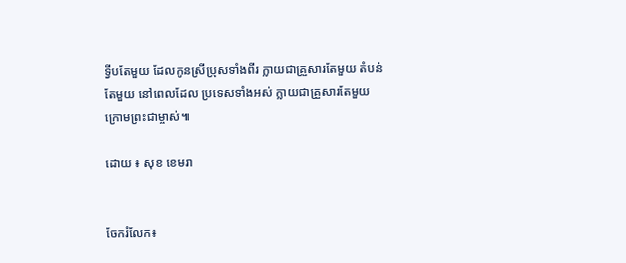ទ្វីបតែមួយ ដែលកូនស្រីប្រុសទាំងពីរ ក្លាយជាគ្រួសារតែមួយ តំបន់តែមួយ នៅពេលដែល ប្រទេសទាំងអស់ ក្លាយជាគ្រួសារតែមួយក្រោមព្រះជាម្ចាស់៕

ដោយ ៖ សុខ ខេមរា


ចែករំលែក៖